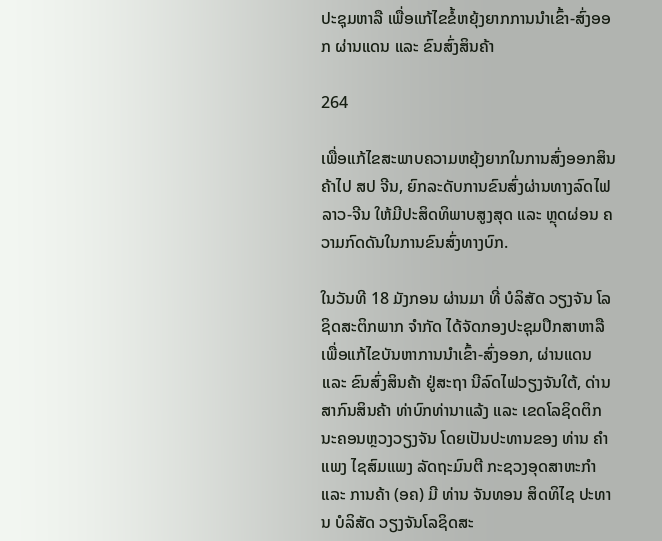ປະຊຸມຫາລື ເພື່ອແກ້ໄຂຂໍ້ຫຍຸ້ງຍາກການນໍາເຂົ້າ-ສົ່ງອອກ ຜ່ານແດນ ແລະ ຂົນສົ່ງສິນຄ້າ

264

ເພື່ອແກ້ໄຂສະພາບຄວາມຫຍຸ້ງຍາກໃນການສົ່ງອອກສິນຄ້າໄປ ສປ ຈີນ, ຍົກລະດັບການຂົນສົ່ງຜ່ານທາງລົດໄຟ ລາວ-ຈີນ ໃຫ້ມີປະສິດທິພາບສູງສຸດ ແລະ ຫຼຸດຜ່ອນ ຄວາມກົດດັນໃນການຂົນສົ່ງທາງບົກ.

ໃນວັນທີ 18 ມັງກອນ ຜ່ານມາ ທີ່ ບໍລິສັດ ວຽງຈັນ ໂລຊິດສະຕິກພາກ ຈຳກັດ ໄດ້ຈັດກອງປະຊຸມປຶກສາຫາລື ເພື່ອແກ້ໄຂບັນຫາການນຳເຂົ້າ-ສົ່ງອອກ, ຜ່ານແດນ ແລະ ຂົນສົ່ງສິນຄ້າ ຢູ່ສະຖາ ນີລົດໄຟວຽງຈັນໃຕ້, ດ່ານສາກົນສິນຄ້າ ທ່າບົກທ່ານາແລ້ງ ແລະ ເຂດໂລຊິດຕິກ ນະຄອນຫຼວງວຽງຈັນ ໂດຍເປັນປະທານຂອງ ທ່ານ ຄໍາແພງ ໄຊສົມແພງ ລັດຖະມົນຕີ ກະຊວງອຸດສາຫະກຳ ແລະ ການຄ້າ (ອຄ) ມີ ທ່ານ ຈັນທອນ ສິດທິໄຊ ປະທານ ບໍລິສັດ ວຽງຈັນໂລຊິດສະ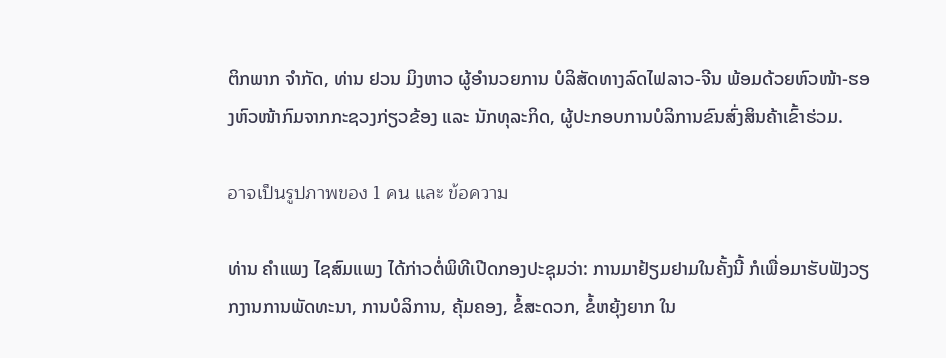ຕິກພາກ ຈຳກັດ, ທ່ານ ຢວນ ມິງຫາວ ຜູ້ອຳນວຍການ ບໍລິສັດທາງລົດໄຟລາວ-ຈີນ ພ້ອມດ້ວຍຫົວໜ້າ-ຮອງຫົວໜ້າກົມຈາກກະຊວງກ່ຽວຂ້ອງ ແລະ ນັກທຸລະກິດ, ຜູ້ປະກອບການບໍລິການຂົນສົ່ງສິນຄ້າເຂົ້າຮ່ວມ.

อาจเป็นรูปภาพของ 1 คน และ ข้อความ

ທ່ານ ຄໍາແພງ ໄຊສົມແພງ ໄດ້ກ່າວຕໍ່ພິທີເປີດກອງປະຊຸມວ່າ: ການມາຢ້ຽມຢາມໃນຄັ້ງນີ້ ກໍເພື່ອມາຮັບຟັງວຽກງານການພັດທະນາ, ການບໍລິການ, ຄຸ້ມຄອງ, ຂໍ້ສະດວກ, ຂໍ້ຫຍຸ້ງຍາກ ໃນ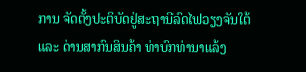ການ ຈັດຕັ້ງປະຕິບັດຢູ່ສະຖານີລົດໄຟວຽງຈັນໃຕ້ ແລະ ດ່ານສາກົນສິນຄ້າ ທ່າບົກທ່ານາແລ້ງ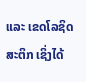ແລະ ເຂດໂລຊິດສະຕິກ ເຊິ່ງໄດ້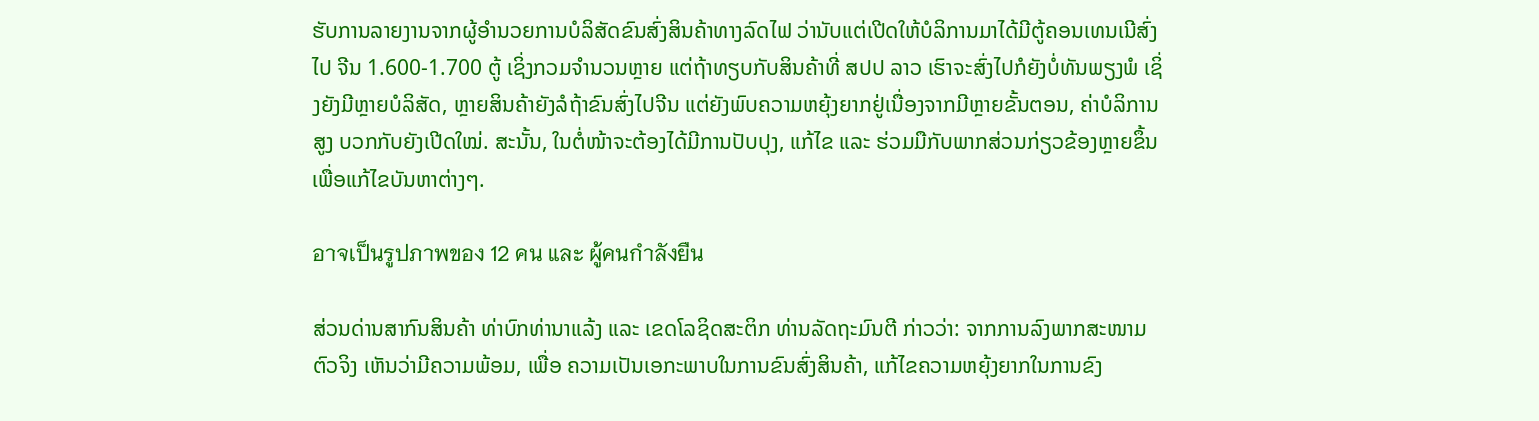ຮັບການລາຍງານຈາກຜູ້ອຳນວຍການບໍລິສັດຂົນສົ່ງສິນຄ້າທາງລົດໄຟ ວ່ານັບແຕ່ເປີດໃຫ້ບໍລິການມາໄດ້ມີຕູ້ຄອນເທນເນີສົ່ງໄປ ຈີນ 1.600-1.700 ຕູ້ ເຊິ່ງກວມຈຳນວນຫຼາຍ ແຕ່ຖ້າທຽບກັບສິນຄ້າທີ່ ສປປ ລາວ ເຮົາຈະສົ່ງໄປກໍຍັງບໍ່ທັນພຽງພໍ ເຊິ່ງຍັງມີຫຼາຍບໍລິສັດ, ຫຼາຍສິນຄ້າຍັງລໍຖ້າຂົນສົ່ງໄປຈີນ ແຕ່ຍັງພົບຄວາມຫຍຸ້ງຍາກຢູ່ເນື່ອງຈາກມີຫຼາຍຂັ້ນຕອນ, ຄ່າບໍລິການສູງ ບວກກັບຍັງເປີດໃໝ່. ສະນັ້ນ, ໃນຕໍ່ໜ້າຈະຕ້ອງໄດ້ມີການປັບປຸງ, ແກ້ໄຂ ແລະ ຮ່ວມມືກັບພາກສ່ວນກ່ຽວຂ້ອງຫຼາຍຂຶ້ນເພື່ອແກ້ໄຂບັນຫາຕ່າງໆ.

อาจเป็นรูปภาพของ 12 คน และ ผู้คนกำลังยืน

ສ່ວນດ່ານສາກົນສິນຄ້າ ທ່າບົກທ່ານາແລ້ງ ແລະ ເຂດໂລຊິດສະຕິກ ທ່ານລັດຖະມົນຕີ ກ່າວວ່າ: ຈາກການລົງພາກສະໜາມຕົວຈິງ ເຫັນວ່າມີຄວາມພ້ອມ, ເພື່ອ ຄວາມເປັນເອກະພາບໃນການຂົນສົ່ງສິນຄ້າ, ແກ້ໄຂຄວາມຫຍຸ້ງຍາກໃນການຂົງ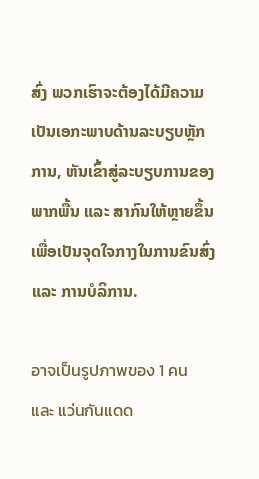ສົ່ງ ພວກເຮົາຈະຕ້ອງໄດ້ມີຄວາມເປັນເອກະພາບດ້ານລະບຽບຫຼັກການ, ຫັນເຂົ້າສູ່ລະບຽບການຂອງພາກພື້ນ ແລະ ສາກົນໃຫ້ຫຼາຍຂຶ້ນ ເພື່ອເປັນຈຸດໃຈກາງໃນການຂົນສົ່ງ ແລະ ການບໍລິການ.

อาจเป็นรูปภาพของ 1 คน และ แว่นกันแดด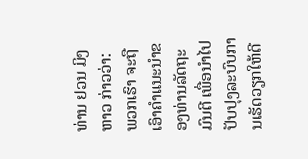ທ່ານ ຢວນ ມິງຫາວ ກ່າວວ່າ: ພວກເຮົາ ຈະຖືເອົາຄຳແນະນຳຂອງທ່ານລັດຖະມົນຕີ ເພື່ອນຳໄປປັບປຸງລະບົບການເຮັດວຽກໃຫ້ດີ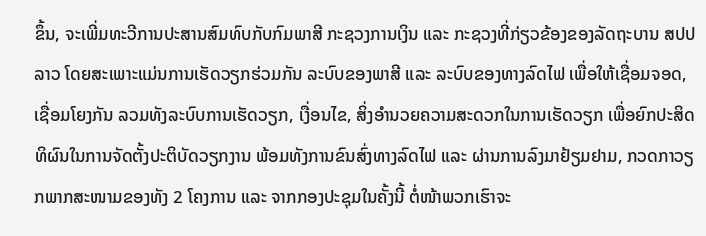ຂຶ້ນ, ຈະເພີ່ມທະວີການປະສານສົມທົບກັບກົມພາສີ ກະຊວງການເງິນ ແລະ ກະຊວງທີ່ກ່ຽວຂ້ອງຂອງລັດຖະບານ ສປປ ລາວ ໂດຍສະເພາະແມ່ນການເຮັດວຽກຮ່ວມກັນ ລະບົບຂອງພາສີ ແລະ ລະບົບຂອງທາງລົດໄຟ ເພື່ອໃຫ້ເຊື່ອມຈອດ, ເຊື່ອມໂຍງກັນ ລວມທັງລະບົບການເຮັດວຽກ, ເງື່ອນໄຂ, ສິ່ງອຳນວຍຄວາມສະດວກໃນການເຮັດວຽກ ເພື່ອຍົກປະສິດທິຜົນໃນການຈັດຕັ້ງປະຕິບັດວຽກງານ ພ້ອມທັງການຂົນສົ່ງທາງລົດໄຟ ແລະ ຜ່ານການລົງມາຢ້ຽມຢາມ, ກວດກາວຽກພາກສະໜາມຂອງທັງ 2 ໂຄງການ ແລະ ຈາກກອງປະຊຸມໃນຄັ້ງນີ້ ຕໍ່ໜ້າພວກເຮົາຈະ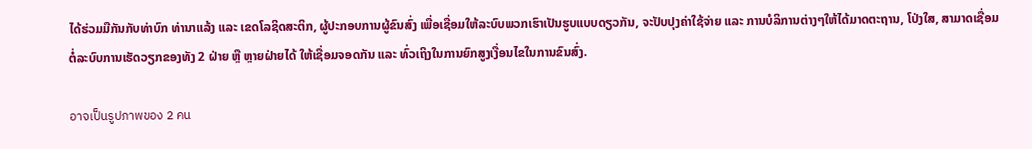ໄດ້ຮ່ວມມືກັນກັບທ່າບົກ ທ່ານາແລ້ງ ແລະ ເຂດໂລຊິດສະຕິກ, ຜູ້ປະກອບການຜູ້ຂົນສົ່ງ ເພື່ອເຊື່ອມໃຫ້ລະບົບພວກເຮົາເປັນຮູບແບບດຽວກັນ, ຈະປັບປຸງຄ່າໃຊ້ຈ່າຍ ແລະ ການບໍລິການຕ່າງໆໃຫ້ໄດ້ມາດຕະຖານ, ໂປ່ງໃສ, ສາມາດເຊື່ອມຕໍ່ລະບົບການເຮັດວຽກຂອງທັງ 2 ຝ່າຍ ຫຼື ຫຼາຍຝ່າຍໄດ້ ໃຫ້ເຊື່ອມຈອດກັນ ແລະ ທົ່ວເຖິງໃນການຍົກສູງເງື່ອນໄຂໃນການຂົນສົ່ງ.

อาจเป็นรูปภาพของ 2 คน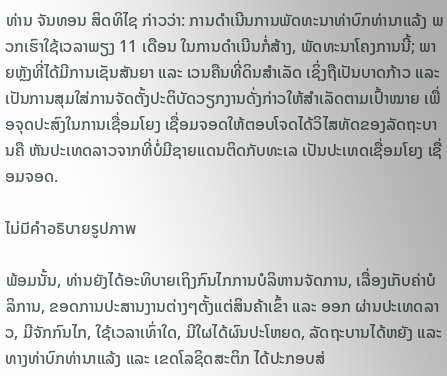ທ່ານ ຈັນທອນ ສິດທິໄຊ ກ່າວວ່າ: ການດຳເນີນການພັດທະນາທ່າບົກທ່ານາແລ້ງ ພວກເຮົາໃຊ້ເວລາພຽງ 11 ເດືອນ ໃນການດຳເນີນກໍ່ສ້າງ, ພັດທະນາໂຄງການນີ້; ພາຍຫຼັງທີ່ໄດ້ມີການເຊັນສັນຍາ ແລະ ເວນຄືນທີ່ດິນສຳເລັດ ເຊິ່ງຖືເປັນບາດກ້າວ ແລະ ເປັນການສຸມໃສ່ການຈັດຕັ້ງປະຕິບັດວຽກງານດັ່ງກ່າວໃຫ້ສຳເລັດຕາມເປົ້າໝາຍ ເພື່ອຈຸດປະສົງໃນການເຊື່ອມໂຍງ ເຊື່ອມຈອດໃຫ້ຕອບໂຈດໄດ້ວິໄສທັດຂອງລັດຖະບານຄື ຫັນປະເທດລາວຈາກທີ່ບໍ່ມີຊາຍແດນຕິດກັບທະເລ ເປັນປະເທດເຊື່ອມໂຍງ ເຊື່ອມຈອດ.

ไม่มีคำอธิบายรูปภาพ

ພ້ອມນັ້ນ, ທ່ານຍັງໄດ້ອະທິບາຍເຖິງກົນໄກການບໍລິຫານຈັດການ, ເລື່ອງເກັບຄ່າບໍລິການ, ຂອດການປະສານງານຕ່າງໆຕັ້ງແຕ່ສິນຄ້າເຂົ້າ ແລະ ອອກ ຜ່ານປະເທດລາວ, ມີຈັກກົນໄກ, ໃຊ້ເວລາເທົ່າໃດ, ມີໃຜໄດ້ຜົນປະໂຫຍດ, ລັດຖະບານໄດ້ຫຍັງ ແລະ ທາງທ່າບົກທ່ານາແລ້ງ ແລະ ເຂດໂລຊິດສະຕິກ ໄດ້ປະກອບສ່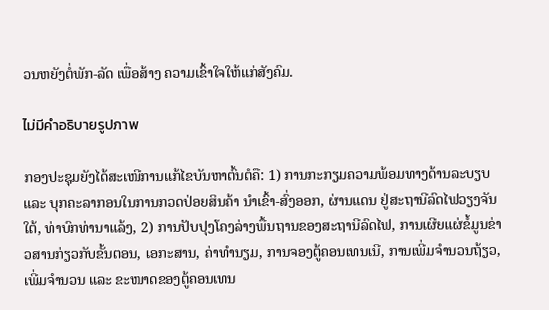ວນຫຍັງຕໍ່ພັກ-ລັດ ເພື່ອສ້າງ ຄວາມເຂົ້າໃຈໃຫ້ແກ່ສັງຄົມ.

ไม่มีคำอธิบายรูปภาพ

ກອງປະຊຸມຍັງໄດ້ສະເໜີການແກ້ໄຂບັນຫາຕົ້ນຕໍຄື: 1) ການກະກຽມຄວາມພ້ອມທາງດ້ານລະບຽບ ແລະ ບຸກຄະລາກອນໃນການກວດປ່ອຍສິນຄ້າ ນໍາເຂົ້າ-ສົ່ງອອກ, ຜ່ານແດນ ຢູ່ສະຖານີລົດໄຟວຽງຈັນໃຕ້, ທ່າບົກທ່ານາແລ້ງ, 2) ການປັບປຸງໂຄງລ່າງພື້ນຖານຂອງສະຖານີລົດໄຟ, ການເຜີຍແຜ່ຂໍ້ມູນຂ່າວສານກ່ຽວກັບຂັ້ນຕອນ, ເອກະສານ, ຄ່າທໍານຽມ, ການຈອງຕູ້ຄອນເທນເນີ, ການເພີ່ມຈໍານວນຖ້ຽວ, ເພີ່ມຈໍານວນ ແລະ ຂະໜາດຂອງຕູ້ຄອນເທນ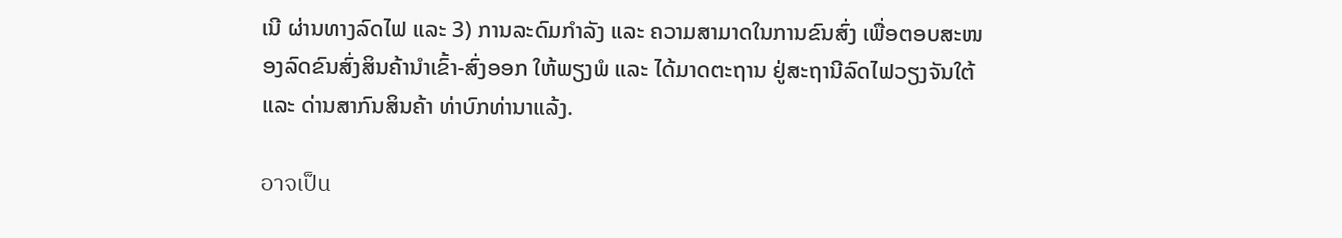ເນີ ຜ່ານທາງລົດໄຟ ແລະ 3) ການລະດົມກໍາລັງ ແລະ ຄວາມສາມາດໃນການຂົນສົ່ງ ເພື່ອຕອບສະໜອງລົດຂົນສົ່ງສິນຄ້ານໍາເຂົ້າ-ສົ່ງອອກ ໃຫ້ພຽງພໍ ແລະ ໄດ້ມາດຕະຖານ ຢູ່ສະຖານີລົດໄຟວຽງຈັນໃຕ້ ແລະ ດ່ານສາກົນສິນຄ້າ ທ່າບົກທ່ານາແລ້ງ.

อาจเป็น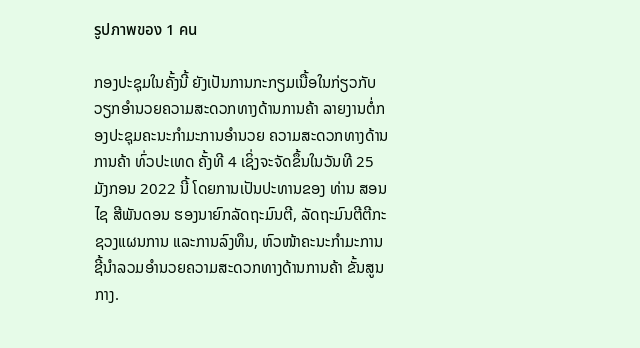รูปภาพของ 1 คน

ກອງປະຊຸມໃນຄັ້ງນີ້ ຍັງເປັນການກະກຽມເນື້ອໃນກ່ຽວກັບ ວຽກອໍານວຍຄວາມສະດວກທາງດ້ານການຄ້າ ລາຍງານຕໍ່ກອງປະຊຸມຄະນະກໍາມະການອໍານວຍ ຄວາມສະດວກທາງດ້ານການຄ້າ ທົ່ວປະເທດ ຄັ້ງທີ 4 ເຊິ່ງຈະຈັດຂຶ້ນໃນວັນທີ 25 ມັງກອນ 2022 ນີ້ ໂດຍການເປັນປະທານຂອງ ທ່ານ ສອນໄຊ ສີພັນດອນ ຮອງນາຍົກລັດຖະມົນຕີ, ລັດຖະມົນຕີຕີກະຊວງແຜນການ ແລະການລົງທຶນ, ຫົວໜ້າຄະນະກໍາມະການຊີ້ນໍາລວມອໍານວຍຄວາມສະດວກທາງດ້ານການຄ້າ ຂັ້ນສູນກາງ.